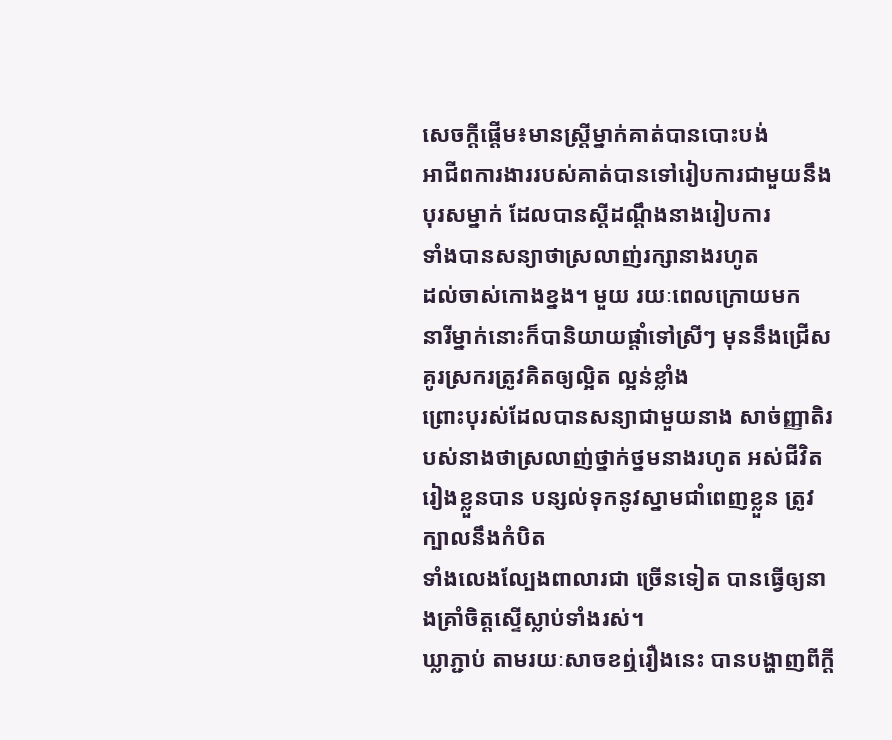សេចក្ដីផ្ដើម៖មានស្រ្ដីម្នាក់គាត់បានបោះបង់
អាជីពការងាររបស់គាត់បានទៅរៀបការជាមួយនឹងបុរសម្នាក់ ដែលបានស្ដីដណ្ដឹងនាងរៀបការ
ទាំងបានសន្យាថាស្រលាញ់រក្សានាងរហូត
ដល់ចាស់កោងខ្នង។ មួយ រយៈពេលក្រោយមក
នារីម្នាក់នោះក៏បានិយាយផ្ដាំទៅស្រីៗ មុននឹងជ្រើសគូរស្រករត្រូវគិតឲ្យល្អិត ល្អន់ខ្លាំង
ព្រោះបុរស់ដែលបានសន្យាជាមួយនាង សាច់ញ្ញាតិរបស់នាងថាស្រលាញ់ថ្នាក់ថ្នមនាងរហូត អស់ជីវិត
រៀងខ្លួនបាន បន្សល់ទុកនូវស្នាមជាំពេញខ្លួន ត្រូវក្បាលនឹងកំបិត
ទាំងលេងល្បែងពាលារជា ច្រើនទៀត បានធ្វើឲ្យនាងគ្រាំចិត្ដស្ទើស្លាប់ទាំងរស់។
ឃ្លាភ្ជាប់ តាមរយៈសាចខឮ់រឿងនេះ បានបង្ហាញពីក្ដី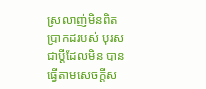ស្រលាញ់មិនពិតប្រាកដរបស់ បុរសជាប្ដីដែលមិន បានធ្វើតាមសេចក្ដីស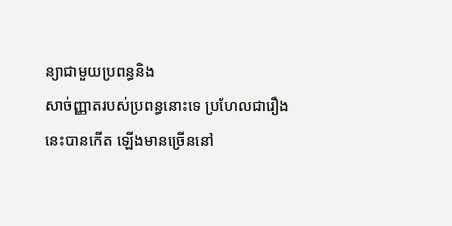ន្យាជាមួយប្រពន្ធនិង
សាច់ញ្ញាតរបស់ប្រពន្ធនោះទេ ប្រហែលជារឿងនេះបានកើត ឡើងមានច្រើននៅ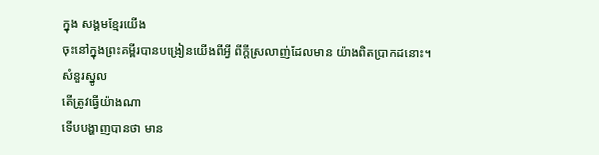ក្នុង សង្គមខ្មែរយើង
ចុះនៅក្នុងព្រះគម្ពីរបានបង្រៀនយើងពីអ្វី ពីក្ដីស្រលាញ់ដែលមាន យ៉ាងពិតប្រាកដនោះ។
សំនួរស្នូល
តើត្រូវធ្វើយ៉ាងណា
ទើបបង្ហាញបានថា មាន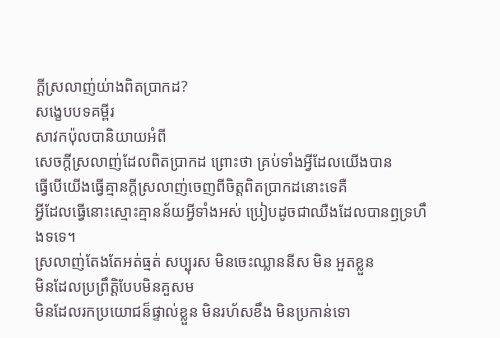ក្ដីស្រលាញ់យ់ាងពិតប្រាកដ?
សង្ខេបបទគម្ពីរ
សាវកប៉ុលបានិយាយអំពី
សេចក្ដីស្រលាញ់ដែលពិតប្រាកដ ព្រោះថា គ្រប់ទាំងអ្វីដែលយើងបាន
ធ្វើបើយើងធ្វើគ្មានក្ដីស្រលាញ់ចេញពីចិត្ដពិតប្រាកដនោះទេគឺ
អ្វីដែលធ្វើនោះស្មោះគ្មានន័យអ្វីទាំងអស់ ប្រៀបដូចជាឈឺងដែលបានឭទ្រហឹងទទេ។
ស្រលាញ់តែងតែអត់ធ្មត់ សប្បុរស មិនចេះឈ្លាននីស មិន អួតខ្លួន
មិនដែលប្រព្រឹត្ដិបែបមិនគួសម
មិនដែលរកប្រយោជន៏ផ្ទាល់ខ្លួន មិនរហ័សខឹង មិនប្រកាន់ទោ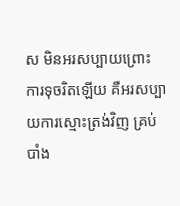ស មិនអរសប្បាយព្រោះ
ការទុចរិតឡើយ គឺអរសប្បាយការស្មោះត្រង់វិញ គ្រប់បាំង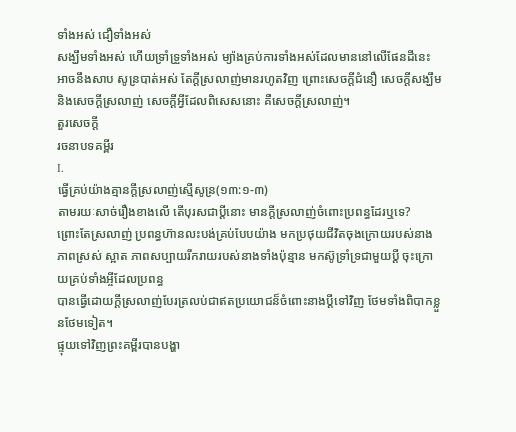ទាំងអស់ ជឿទាំងអស់
សង្ឃឹមទាំងអស់ ហើយទ្រាំទ្រួទាំងអស់ ម្យ៉ាងគ្រប់ការទាំងអស់ដែលមាននៅលើផែនដីនេះ
អាចនឹងសាប សូន្របាត់អស់ តែក្ដីស្រលាញ់មានរហូតវិញ ព្រោះសេចក្ដីជំនឿ សេចក្ដីសង្ឃឹម
និងសេចក្ដីស្រលាញ់ សេចក្ដីអ្វីដែលពិសេសនោះ គឺសេចក្ដីស្រលាញ់។
តួរសេចក្ដី
រចនាបទគម្ពីរ
I.
ធ្វើគ្រប់យ៉ាងគ្មានក្ដីស្រលាញ់ស្មើសូន្រ(១៣:១-៣)
តាមរយៈសាច់រឿងខាងលើ តើបុរសជាប្ដីនោះ មានក្ដីស្រលាញ់ចំពោះប្រពន្ធដែរឬទេ?
ព្រោះតែស្រលាញ់ ប្រពន្ធហ៊ានលះបង់គ្រប់បែបយ៉ាង មកប្រថុយជីវិតចុងក្រោយរបស់នាង
ភាពស្រស់ ស្អាត ភាពសប្បាយរីករាយរបស់នាងទាំងប៉ុន្មាន មកស៊ូទ្រាំទ្រជាមួយប្ដី ចុះក្រោយគ្រប់ទាំងអ្ចីដែលប្រពន្ធ
បានធ្វើដោយក្ដីស្រលាញ់បែរត្រលប់ជាឥតប្រយោជន៏ចំពោះនាងប្ដីទៅវិញ ថែមទាំងពិបាកខ្លួនថែមទៀត។
ផ្ទុយទៅវិញព្រះគម្ពីរបានបង្ហា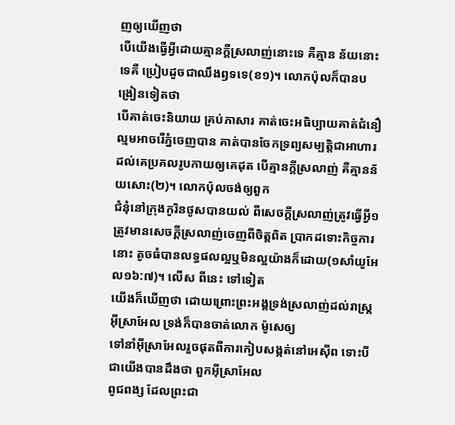ញឲ្យឃើញថា
បើយើងធ្វើអ្វីដោយគ្មានក្ដីស្រលាញ់នោះទេ គឺគ្មាន ន័យនោះទេគឺ ប្រៀបដូចជាឈឹងឭទទេ(ខ១)។ លោកប៉ុលក៏បានបង្រៀនទៀតថា
បើគាត់ចេះនិយាយ គ្រប់ភាសារ គាត់ចេះអធិប្បាយគាត់ជំនឿល្មមអាចរើភ្នំចេញបាន គាត់បានចែកទ្រព្យសម្បត្ដិជាអាហារ
ដល់គេប្រគលរូបកាយឲ្យគេដុត បើគ្មានក្ដីស្រលាញ់ គឺគ្មានន័យសោះ(២)។ លោកប៉ុលចង់ឲ្យពួក
ជំនុំនៅក្រុងកូរិនថូសបានយល់ ពីសេចក្ដីស្រលាញ់ត្រូវធ្វើអ្វី១ត្រូវមានសេចក្ដីស្រលាញ់ចេញពីចិត្ដពិត ប្រាកដទោះកិច្ចការនោះ តូចធំបានលទ្ធផលល្អឬមិនល្អយ៉ាងក៏ដោយ(១សាំយូអែល១៦:៧)។ លើស ពីនេះ ទៅទៀត
យើងក៏ឃើញថា ដោយព្រោះព្រះអង្គទ្រង់ស្រលាញ់ដល់រាស្រ្ដអ៊ីស្រាអែល ទ្រង់ក៏បានចាត់លោក ម៉ូសេឲ្យ
ទៅនាំអ៊ីស្រាអែលរួចផុតពីការកៀបសង្កត់នៅអេស៊ីព ទោះបីជាយើងបានដឹងថា ពួកអ៊ីស្រាអែល
ពូជពង្ស ដែលព្រះជា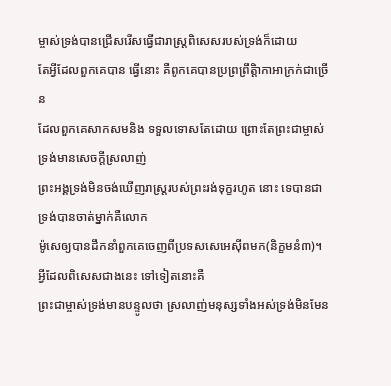ម្ចាស់ទ្រង់បានជ្រើសរើសធ្វើជារាស្រ្ដពិសេសរបស់ទ្រង់ក៏ដោយ
តែអ្វីដែលពួកគេបាន ធ្វើនោះ គឺពូកគេបានប្រព្រព្រឹត្ដិាកាអាក្រក់ជាច្រើន
ដែលពួកគេសាកសមនិង ទទួលទោសតែដោយ ព្រោះតែព្រះជាម្ចាស់ទ្រង់មានសេចក្ដីស្រលាញ់
ព្រះអង្គទ្រង់មិនចង់ឃើញរាស្រ្ដរបស់ព្រះរង់ទុក្ខរហូត នោះ ទេបានជាទ្រង់បានចាត់ម្នាក់គឺលោក
ម៉ូសេឲ្យបានដឹកនាំពួកគេចេញពីប្រទសសេអេស៊ីពមក(និក្ខមនំ៣)។ អ្វីដែលពិសេសជាងនេះ ទៅទៀតនោះគឺ
ព្រះជាម្ចាស់ទ្រង់មានបន្ទូលថា ស្រលាញ់មនុស្សទាំងអស់ទ្រង់មិនមែន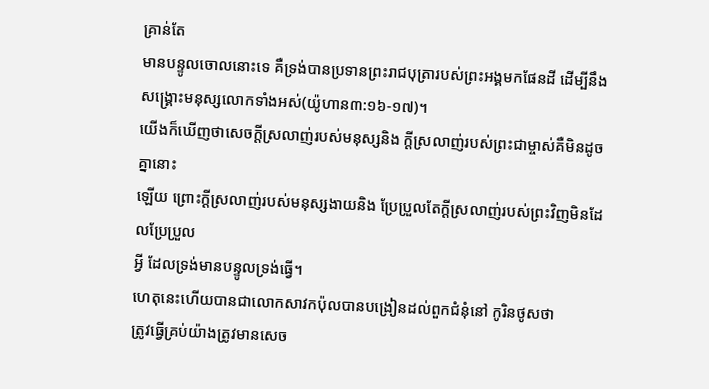គ្រាន់តែ
មានបន្ទូលចោលនោះទេ គឺទ្រង់បានប្រទានព្រះរាជបុត្រារបស់ព្រះអង្គមកផែនដី ដើម្បីនឹងសង្រ្គោះមនុស្សលោកទាំងអស់(យ៉ូហាន៣:១៦-១៧)។
យើងក៏ឃើញថាសេចក្ដីស្រលាញ់របស់មនុស្សនិង ក្ដីស្រលាញ់របស់ព្រះជាម្ចាស់គឺមិនដូចគ្នានោះ
ឡើយ ព្រោះក្ដីស្រលាញ់របស់មនុស្សងាយនិង ប្រែប្រួលតែក្ដីស្រលាញ់របស់ព្រះវិញមិនដែលប្រែប្រួល
អ្វី ដែលទ្រង់មានបន្ទូលទ្រង់ធ្វើ។
ហេតុនេះហើយបានជាលោកសាវកប៉ុលបានបង្រៀនដល់ពួកជំនុំនៅ កូរិនថូសថា
ត្រូវធ្វើគ្រប់យ៉ាងត្រូវមានសេច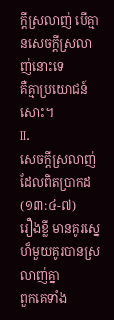ក្ដីស្រលាញ់ បើគ្មានសេចក្ដីស្រលាញ់នោះទេ
គឺគ្មាប្រយោជន៍ សោះ។
II.
សេចក្ដីស្រលាញ់ដែលពិតប្រាកដ(១៣:៤-៧)
រឿងខ្លី មានគូរស្នេហ៏មួយគូរបានស្រលាញ់គ្នា
ពួកគេទាំង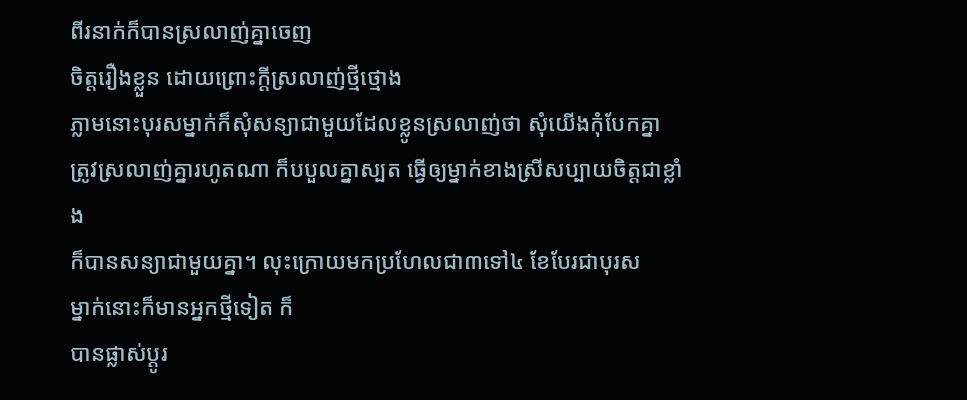ពីរនាក់ក៏បានស្រលាញ់គ្នាចេញ
ចិត្ដរឿងខ្លួន ដោយព្រោះក្ដីស្រលាញ់ថ្មីថ្មោង
ភ្លាមនោះបុរសម្នាក់ក៏សុំសន្យាជាមួយដែលខ្លូនស្រលាញ់ថា សុំយើងកុំបែកគ្នា
ត្រូវស្រលាញ់គ្នារហូតណា ក៏បបួលគ្នាស្បត ធ្វើឲ្យម្នាក់ខាងស្រីសប្បាយចិត្ដជាខ្លាំង
ក៏បានសន្យាជាមួយគ្នា។ លុះក្រោយមកប្រហែលជា៣ទៅ៤ ខែបែរជាបុរស
ម្នាក់នោះក៏មានអ្នកថ្មីទៀត ក៏
បានផ្លាស់ប្ដូរ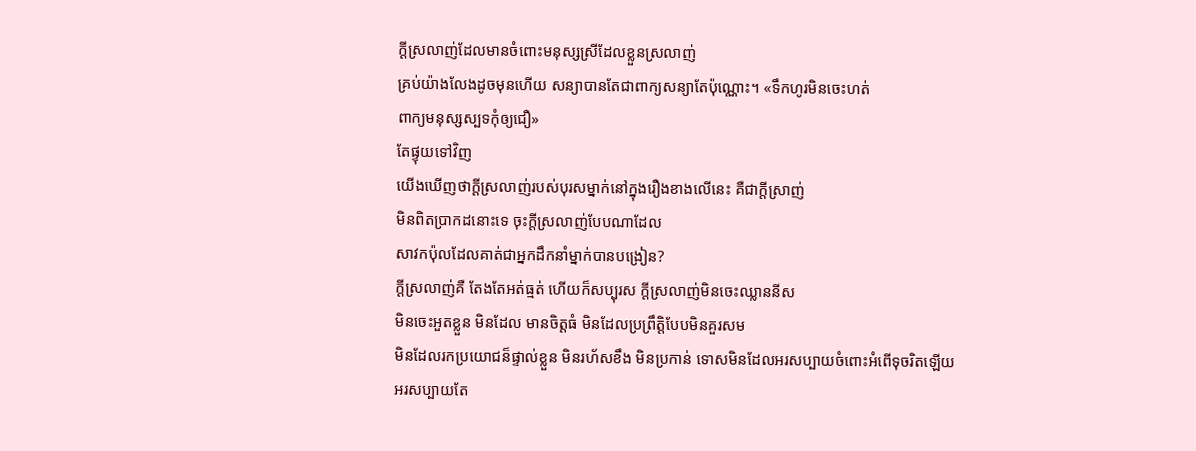ក្ដីស្រលាញ់ដែលមានចំពោះមនុស្សស្រីដែលខ្លួនស្រលាញ់
គ្រប់យ៉ាងលែងដូចមុនហើយ សន្យាបានតែជាពាក្យសន្យាតែប៉ុណ្ណោះ។ «ទឹកហូរមិនចេះហត់
ពាក្យមនុស្សស្បទកុំឲ្យជឿ»
តែផ្ទុយទៅវិញ
យើងឃើញថាក្ដីស្រលាញ់របស់បុរសម្នាក់នៅក្នុងរឿងខាងលើនេះ គឺជាក្ដីស្រាញ់
មិនពិតប្រាកដនោះទេ ចុះក្ដីស្រលាញ់បែបណាដែល
សាវកប៉ុលដែលគាត់ជាអ្នកដឹកនាំម្នាក់បានបង្រៀន?
ក្ដីស្រលាញ់គឺ តែងតែអត់ធ្មត់ ហើយក៏សប្បុរស ក្ដីស្រលាញ់មិនចេះឈ្លាននីស
មិនចេះអួតខ្លួន មិនដែល មានចិត្ដធំ មិនដែលប្រព្រឹត្ដិបែបមិនគួរសម
មិនដែលរកប្រយោជន៏ផ្ទាល់ខ្លួន មិនរហ័សខឹង មិនប្រកាន់ ទោសមិនដែលអរសប្បាយចំពោះអំពើទុចរិតឡើយ
អរសប្បាយតែ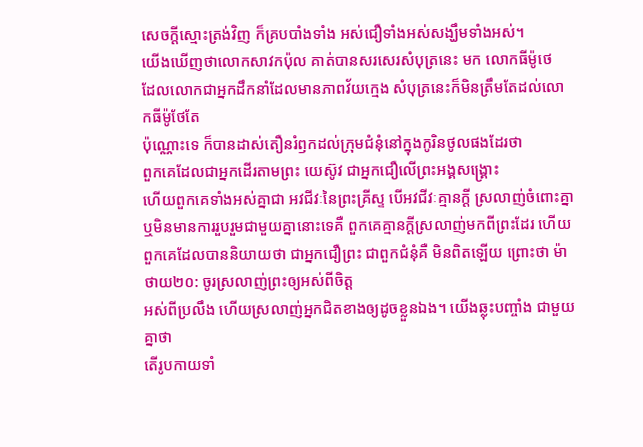សេចក្ដីស្មោះត្រង់វិញ ក៏គ្របបាំងទាំង អស់ជឿទាំងអស់សង្ឃឹមទាំងអស់។
យើងឃើញថាលោកសាវកប៉ុល គាត់បានសរសេរសំបុត្រនេះ មក លោកធីម៉ូថេ
ដែលលោកជាអ្នកដឹកនាំដែលមានភាពវ័យក្មេង សំបុត្រនេះក៏មិនត្រឹមតែដល់លោកធីម៉ូថែតែ
ប៉ុណ្ណោះទេ ក៏បានដាស់តឿនរំឭកដល់ក្រុមជំនុំនៅក្នុងកូរិនថូលផងដែរថា
ពួកគេដែលជាអ្នកដើរតាមព្រះ យេស៊ូវ ជាអ្នកជឿលើព្រះអង្គសង្គ្រោះ
ហើយពួកគេទាំងអស់គ្នាជា អវជីវៈនៃព្រះគ្រីស្ទ បើអវជីវៈគ្មានក្ដី ស្រលាញ់ចំពោះគ្នា
ឬមិនមានការរួបរួមជាមួយគ្នានោះទេគឺ ពួកគេគ្មានក្ដីស្រលាញ់មកពីព្រះដែរ ហើយ
ពួកគេដែលបាននិយាយថា ជាអ្នកជឿព្រះ ជាពួកជំនុំគឺ មិនពិតឡើយ ព្រោះថា ម៉ាថាយ២០: ចូរស្រលាញ់ព្រះឲ្យអស់ពីចិត្ដ
អស់ពីប្រលឹង ហើយស្រលាញ់អ្នកជិតខាងឲ្យដូចខ្លួនឯង។ យើងឆ្លុះបញ្ចាំង ជាមួយគ្នាថា
តើរូបកាយទាំ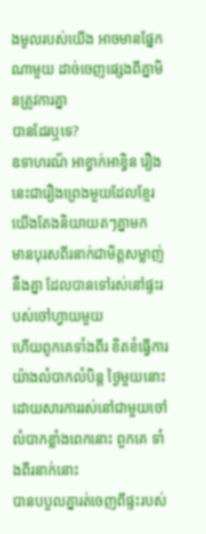ងមូលរបស់យើង អាចមានផ្នែកណាមួយ ដាច់ចេញផ្សេងពីគ្នាមិនត្រូវការគ្នា
បានដែរឬទេ?
ឧទាហរណ៏ អាខ្វាក់អាខ្វិន រឿងនេះជារឿងព្រេងមួយដែលខ្មែរយើងតែងនិយាយតៗគ្នាមក
មានបុរសពីរនាក់ជាមិត្ដសម្លាញ់នឹងគ្នា ដែលបានទៅរស់នៅផ្ទះរបស់ចៅហ្វាយមួយ
ហើយពូកគេទាំងពីរ ខិតខំធ្វើការយ៉ាងលំបាកលំបិន្ដ ថ្ងៃមួយនោះ
ដោយសារការរស់នៅជាមួយចៅលំបាកខ្លាំងពេកនោះ ពួកគេ ទាំងពីរនាក់នោះ
បានបបួលគ្នារត់ចេញពីផ្ទះរបស់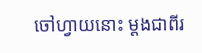ចៅហ្វាយនោះ ម្ដងជាពីរ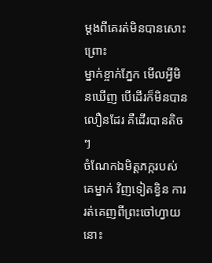ម្ដងពីគេរត់មិនបានសោះ ព្រោះ
ម្នាក់ខ្ចាក់ភ្នែក មើលអ្វីមិនឃើញ បើដើរក៏មិនបានលឿនដែរ គឺដើរបានតិចៗ
ចំណែកឯមិត្ដភក្ករបស់គេម្នាក់ វិញទៀតខ្វិន ការរត់គេញពីព្រះចៅហ្វាយនោះ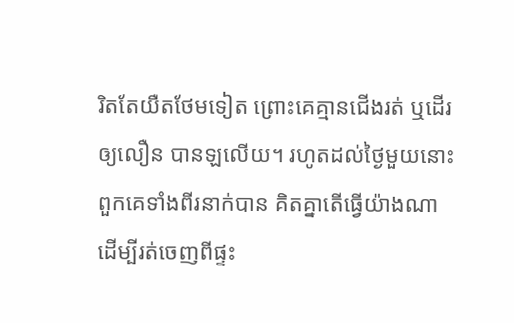រិតតែយឺតថែមទៀត ព្រោះគេគ្មានជើងរត់ ឬដើរឲ្យលឿន បានឡលើយ។ រហូតដល់ថ្ងៃមួយនោះ
ពួកគេទាំងពីរនាក់បាន គិតគ្នាតើធ្វើយ៉ាងណា ដើម្បីរត់ចេញពីផ្ទះ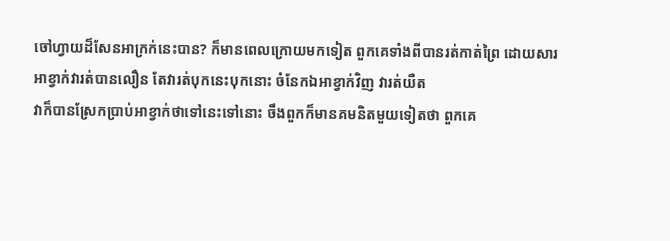ចៅហ្វាយដ៏សែនអាក្រក់នេះបាន? ក៏មានពេលក្រោយមកទៀត ពួកគេទាំងពីបានរត់កាត់ព្រៃ ដោយសារ
អាខ្វាក់វារត់បានលឿន តែវារត់បុកនេះបុកនោះ ចំនែកឯអាខ្វាក់វិញ វារត់យឺត
វាក៏បានស្រែកប្រាប់អាខ្វាក់ថាទៅនេះទៅនោះ ចឹងពួកក៏មានគមនិតមួយទៀតថា ពួកគេ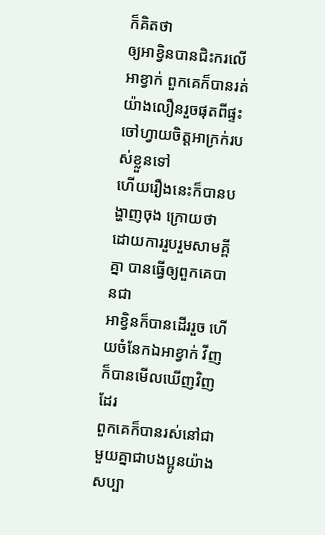ក៏គិតថា
ឲ្យអាខ្វិនបានជិះករលើអាខ្វាក់ ពួកគេក៏បានរត់យ៉ាងលឿនរួចផុតពីផ្ទះចៅហ្វាយចិត្ដអាក្រក់របស់ខ្លួនទៅ
ហើយរឿងនេះក៏បានបង្ហាញចុង ក្រោយថា ដោយការរួបរួមសាមគ្ពីគ្នា បានធ្វើឲ្យពួកគេបានជា
អាខ្វិនក៏បានដើររួច ហើយចំនែកឯអាខ្វាក់ វីញក៏បានមើលឃើញវិញដែរ
ពួកគេក៏បានរស់នៅជាមួយគ្នាជាបងប្អូនយ៉ាងសប្បា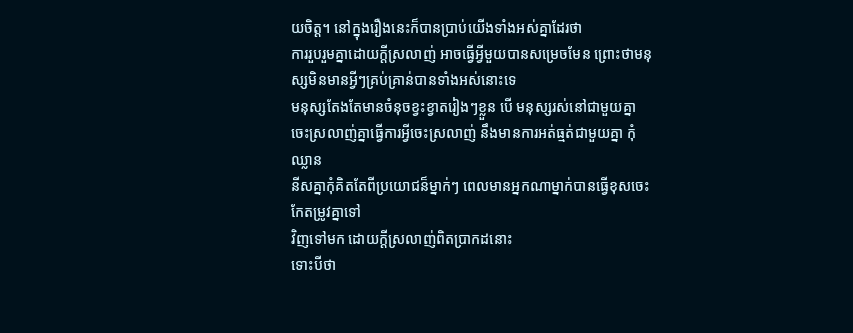យចិត្ដ។ នៅក្នុងរឿងនេះក៏បានប្រាប់យើងទាំងអស់គ្នាដែរថា
ការរួបរួមគ្នាដោយក្ដីស្រលាញ់ អាចធ្វើអ្វីមួយបានសម្រេចមែន ព្រោះថាមនុស្សមិនមានអ្វីៗគ្រប់គ្រាន់បានទាំងអស់នោះទេ
មនុស្សតែងតែមានចំនុចខ្វះខ្វាតរៀងៗខ្លួន បើ មនុស្សរស់នៅជាមួយគ្នា
ចេះស្រលាញ់គ្នាធ្វើការអ្វីចេះស្រលាញ់ នឹងមានការអត់ធ្មត់ជាមួយគ្នា កុំឈ្លាន
នីសគ្នាកុំគិតតែពីប្រយោជន៏ម្នាក់ៗ ពេលមានអ្នកណាម្នាក់បានធ្វើខុសចេះកែតម្រូវគ្នាទៅ
វិញទៅមក ដោយក្ដីស្រលាញ់ពិតប្រាកដនោះ
ទោះបីថា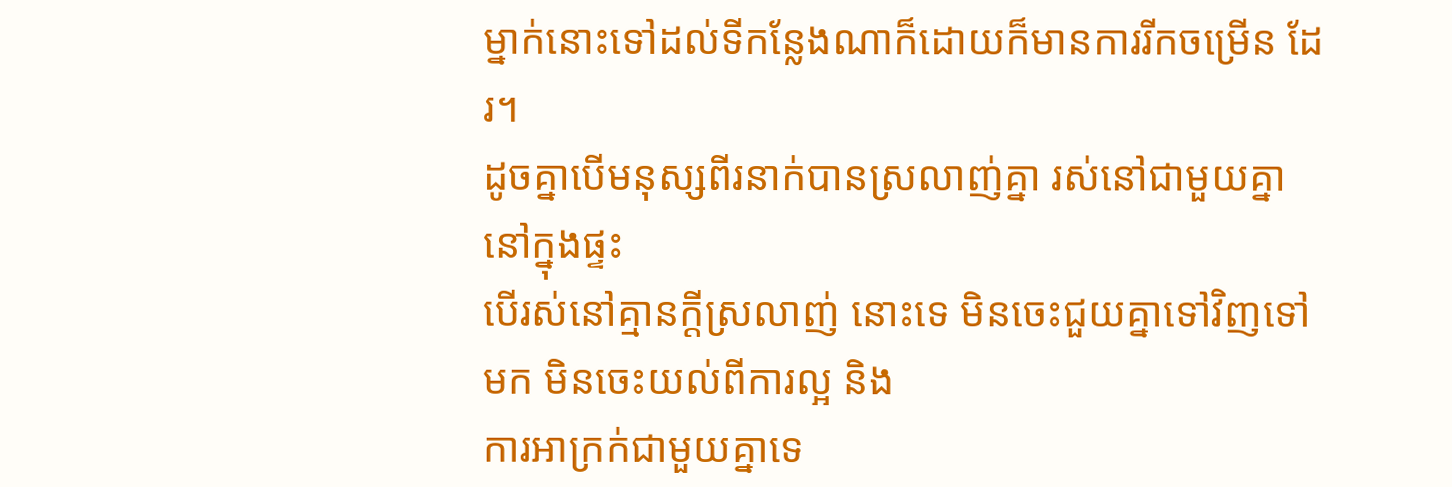ម្នាក់នោះទៅដល់ទីកន្លែងណាក៏ដោយក៏មានការរីកចម្រើន ដែរ។
ដូចគ្នាបើមនុស្សពីរនាក់បានស្រលាញ់គ្នា រស់នៅជាមួយគ្នានៅក្នុងផ្ទះ
បើរស់នៅគ្មានក្ដីស្រលាញ់ នោះទេ មិនចេះជួយគ្នាទៅវិញទៅមក មិនចេះយល់ពីការល្អ និង
ការអាក្រក់ជាមួយគ្នាទេ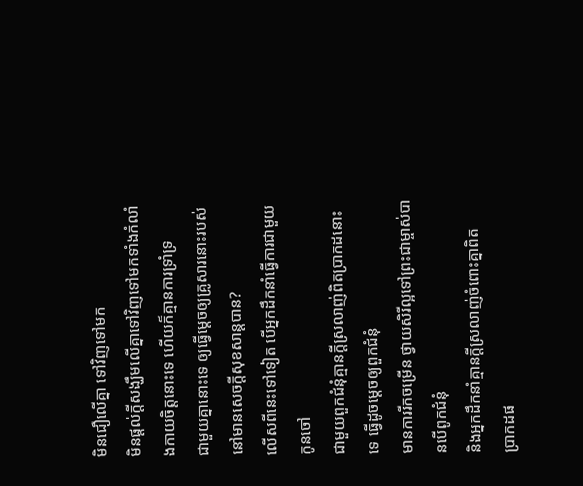មិនជឿលើគ្នា ទៅវិញទៅមក
មិនផ្ដល់ក្ដីសង្ឃឹមលើគ្នាទៅវិញទៅមកទាំងកំលាំងកាយចិត្ដនោះទេ ហើយក៏គ្មានការទ្រាំទ្រ
ជាមួយគ្នានោះទេ ឲ្យធ្វើម្ដេចឲ្យគ្រូសារនោះរបស់នៅមានសេចក្ដីសុខសាន្ដបាន?
លើសពីនេះទៅទៀត បើអ្នកដឹកនាំធ្វើការជាមួយកូនចៅ
ជាមួយពួកជំនុំគ្មានក្ដីស្រលាញ់ពិតប្រាកដនោះទេ ធ្វើដូចម្ដេចឲ្យពួកជំនុំ
មានការរីកចម្រើន ថ្វាយសិរីល្អទៅព្រះជាម្ចាស់បានបើពូកជំនុំ
និងអ្នកដឹកនាំគ្មានក្ដីស្រលាញ់ចំពោះគ្នាពិត
ប្រាកដផ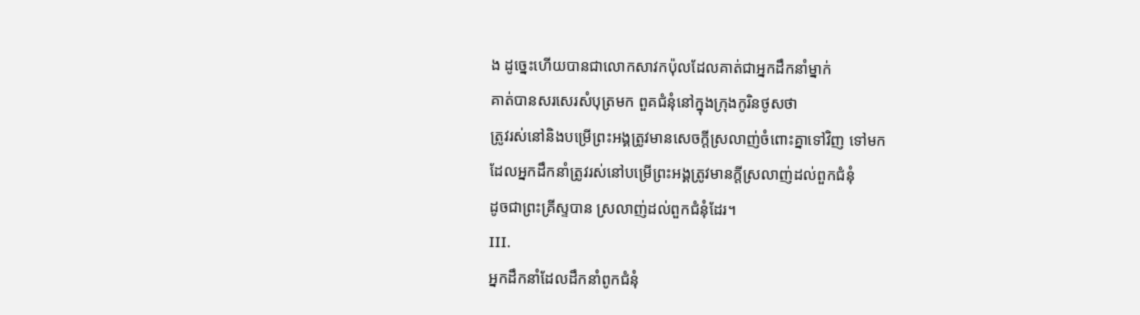ង ដូច្នេះហើយបានជាលោកសាវកប៉ុលដែលគាត់ជាអ្នកដឹកនាំម្នាក់
គាត់បានសរសេរសំបុត្រមក ពួគជំនុំនៅក្នុងក្រុងកូរិនថូសថា
ត្រូវរស់នៅនិងបម្រើព្រះអង្គត្រូវមានសេចក្ដីស្រលាញ់ចំពោះគ្នាទៅវិញ ទៅមក
ដែលអ្នកដឹកនាំត្រូវរស់នៅបម្រើព្រះអង្គត្រូវមានក្ដីស្រលាញ់ដល់ពួកជំនុំ
ដូចជាព្រះគ្រីស្ទបាន ស្រលាញ់ដល់ពួកជំនុំដែរ។
III.
អ្នកដឹកនាំដែលដឹកនាំពូកជំនុំ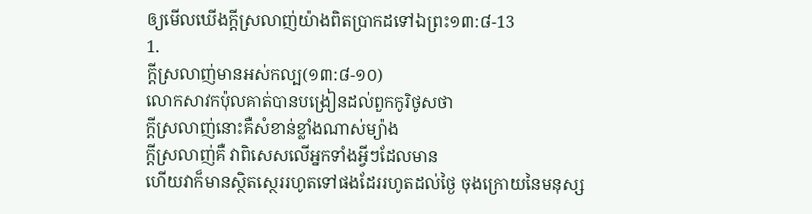ឲ្យមើលឃើងក្ដីស្រលាញ់យ៉ាងពិតប្រាកដទៅឯព្រះ១៣:៨-13
1.
ក្ដីស្រលាញ់មានអស់កល្ប(១៣:៨-១០)
លោកសាវកប៉ុលគាត់បានបង្រៀនដល់ពួកកូរិថូសថា
ក្ដីស្រលាញ់នោះគឺសំខាន់ខ្លាំងណាស់ម្យ៉ាង
ក្ដីស្រលាញ់គឺ វាពិសេសលើអ្នកទាំងអ្វីៗដែលមាន
ហើយវាក៏មានស្ថិតស្ថេររហូតទៅផងដែររហូតដល់ថ្ងៃ ចុងក្រោយនៃមនុស្ស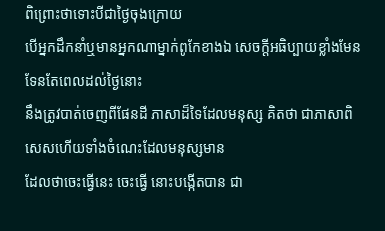ពិព្រោះថាទោះបីជាថ្ងៃចុងក្រោយ
បើអ្នកដឹកនាំឬមានអ្នកណាម្នាក់ពូកែខាងឯ សេចក្ដីអធិប្បាយខ្លាំងមែនទែនតែពេលដល់ថ្ងៃនោះ
នឹងត្រូវបាត់ចេញពីផែនដី ភាសាដ៏ទៃដែលមនុស្ស គិតថា ជាភាសាពិសេសហើយទាំងចំណេះដែលមនុស្សមាន
ដែលថាចេះធ្វើនេះ ចេះធ្វើ នោះបង្កើតបាន ជា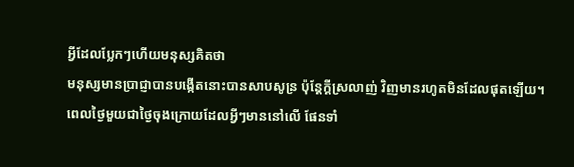អ្វីដែលប្លែកៗហើយមនុស្សគិតថា
មនុស្សមានប្រាជ្ញាបានបង្កើតនោះបានសាបសូន្រ ប៉ុន្ដែក្ដីស្រលាញ់ វិញមានរហូតមិនដែលផុតឡើយ។
ពេលថ្ងៃមួយជាថ្ងៃចុងក្រោយដែលអ្វីៗមាននៅលើ ផែនទាំ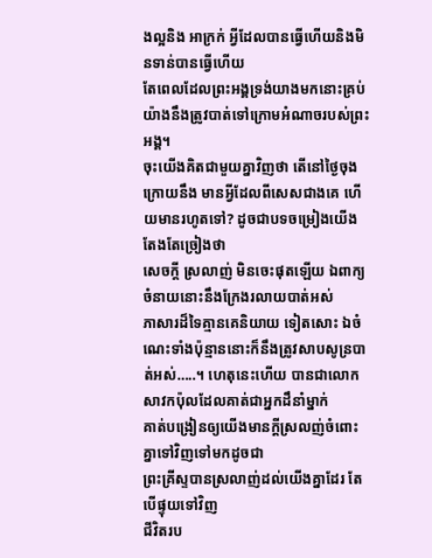ងល្អនិង អាក្រក់ អ្វីដែលបានធ្វើហើយនិងមិនទាន់បានធ្វើហើយ
តែពេលដែលព្រះអង្គទ្រង់យាងមកនោះគ្រប់ យ៉ាងនឹងត្រូវបាត់ទៅក្រោមអំណាចរបស់ព្រះអង្គ។
ចុះយើងគិតជាមួយគ្នាវិញថា តើនៅថ្ងៃចុងក្រោយនឹង មានអ្វីដែលពីសេសជាងគេ ហើយមានរហូតទៅ? ដូចជាបទចម្រៀងយើងតែងតែច្រៀងថា
សេចក្ដី ស្រលាញ់ មិនចេះផុតឡើយ ឯពាក្យចំនាយនោះនឹងក្រែងរលាយបាត់អស់
ភាសារដ៏ទៃគ្មានគេនិយាយ ទៀតសោះ ឯចំណេះទាំងប៉ុន្មាននោះក៏នឹងត្រូវសាបសូន្របាត់អស់…..។ ហេតុនេះហើយ បានជាលោក
សាវកប៉ុលដែលគាត់ជាអ្នកដឹនាំម្នាក់
គាត់បង្រៀនឲ្យយើងមានក្ដីស្រលញ់ចំពោះគ្នាទៅវិញទៅមកដូចជា
ព្រះគ្រីស្ទបានស្រលាញ់ដល់យើងគ្នាដែរ តែបើផ្ទុយទៅវិញ
ជីវិតរប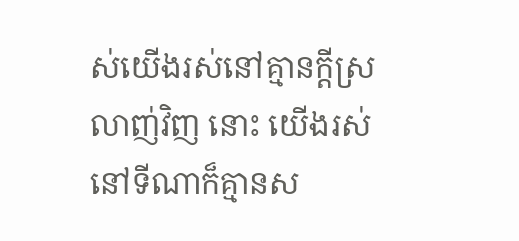ស់យើងរស់នៅគ្មានក្ដីស្រលាញ់វិញ នោះ យើងរស់នៅទីណាក៏គ្មានស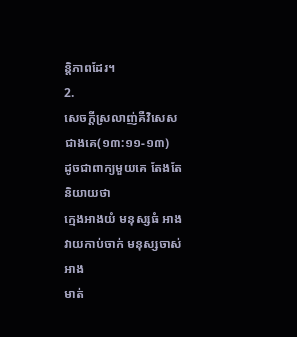ន្ដិភាពដែរ។
2.
សេចក្ដីស្រលាញ់គឺវិសេសជាងគេ(១៣:១១-១៣)
ដូចជាពាក្យមួយគេ តែងតែនិយាយថា
ក្មេងអាងយំ មនុស្សធំ អាងវាយកាប់ចាក់ មនុស្សចាស់អាង
មាត់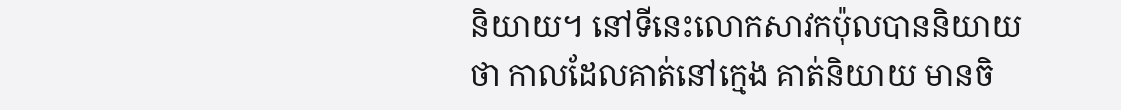និយាយ។ នៅទីនេះលោកសាវកប៉ុលបាននិយាយថា កាលដែលគាត់នៅក្មេង គាត់និយាយ មានចិ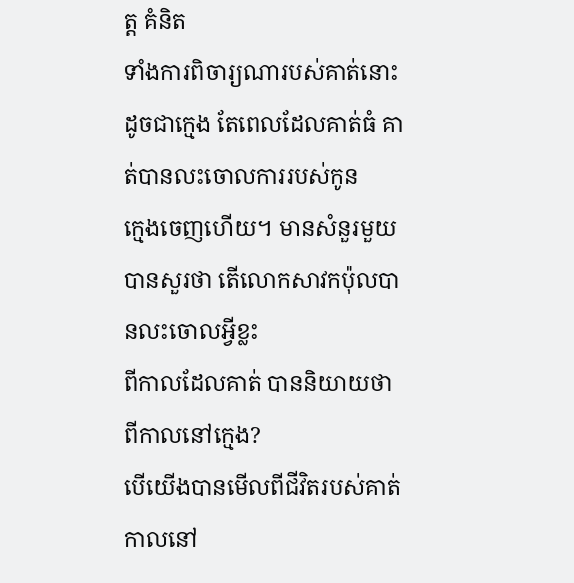ត្ដ គំនិត
ទាំងការពិចារ្យណារបស់គាត់នោះដូចជាក្មេង តែពេលដែលគាត់ធំ គាត់បានលះចោលការរបស់កូន
ក្មេងចេញហើយ។ មានសំនួរមួយបានសួរថា តើលោកសាវកប៉ុលបានលះចោលអ្វីខ្លះ
ពីកាលដែលគាត់ បាននិយាយថា ពីកាលនៅក្មេង?
បើយើងបានមើលពីជីវិតរបស់គាត់កាលនៅ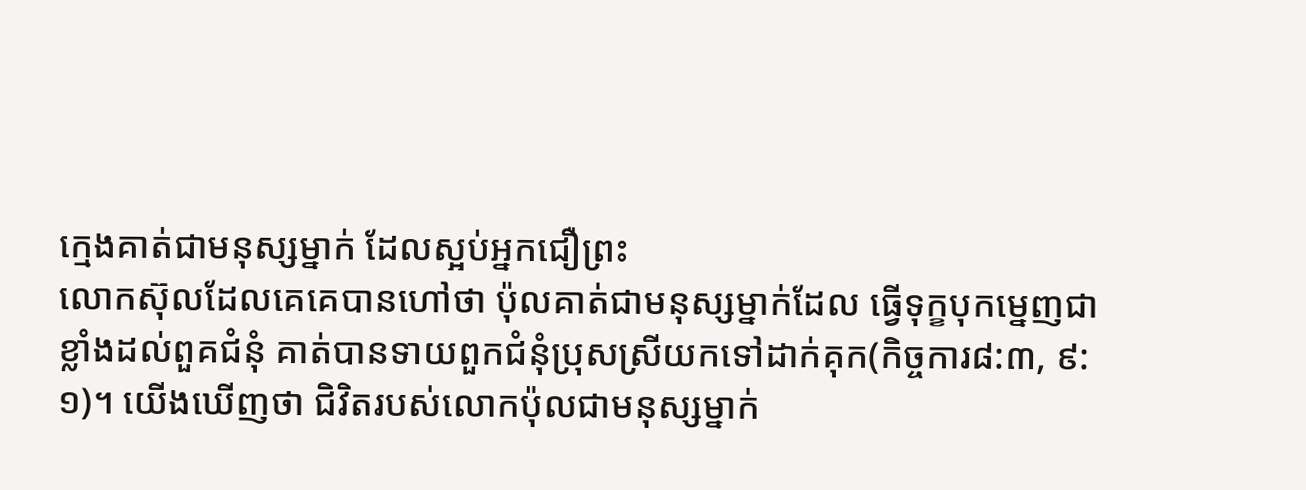ក្មេងគាត់ជាមនុស្សម្នាក់ ដែលស្អប់អ្នកជឿព្រះ
លោកស៊ុលដែលគេគេបានហៅថា ប៉ុលគាត់ជាមនុស្សម្នាក់ដែល ធ្វើទុក្ខបុកម្នេញជា
ខ្លាំងដល់ពួគជំនុំ គាត់បានទាយពួកជំនុំប្រុសស្រីយកទៅដាក់គុក(កិច្ចការ៨:៣, ៩:១)។ យើងឃើញថា ជិវិតរបស់លោកប៉ុលជាមនុស្សម្នាក់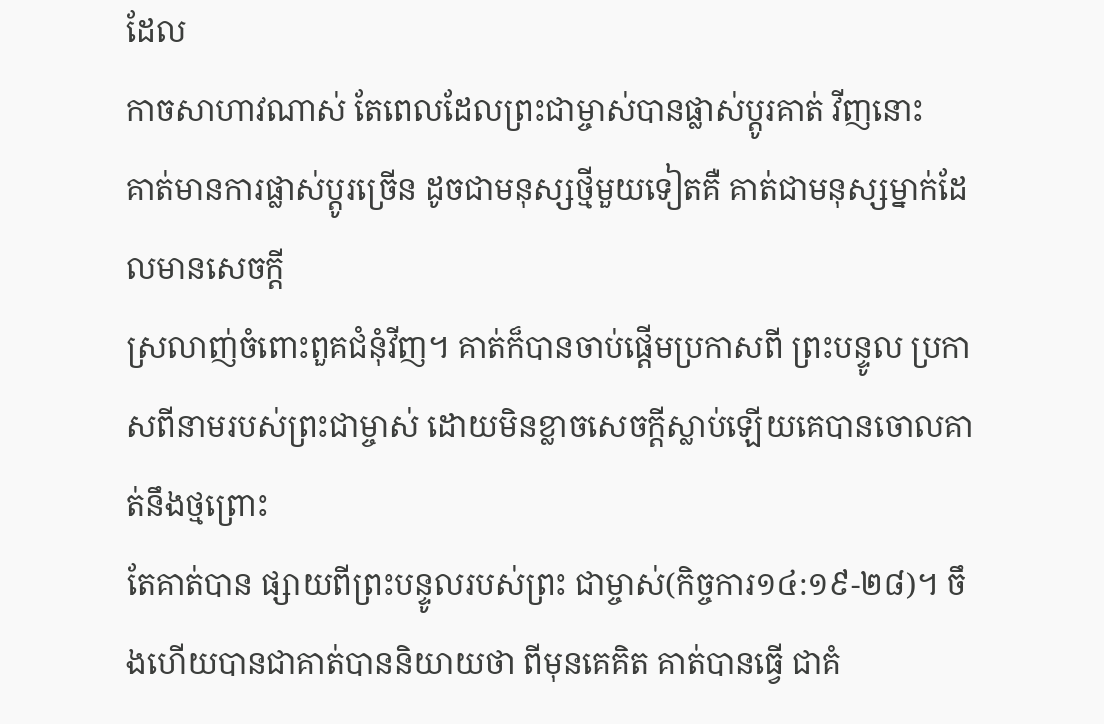ដែល
កាចសាហាវណាស់ តែពេលដែលព្រះជាម្ចាស់បានផ្លាស់ប្ដូរគាត់ វីញនោះ
គាត់មានការផ្លាស់ប្ដូរច្រើន ដូចជាមនុស្សថ្មីមួយទៀតគឺ គាត់ជាមនុស្សម្នាក់ដែលមានសេចក្ដី
ស្រលាញ់ចំពោះពួគជំនុំវីញ។ គាត់ក៏បានចាប់ផ្ដើមប្រកាសពី ព្រះបន្ទូល ប្រកាសពីនាមរបស់ព្រះជាម្ចាស់ ដោយមិនខ្លាចសេចក្ដីស្លាប់ឡើយគេបានចោលគាត់នឹងថ្មព្រោះ
តែគាត់បាន ផ្សាយពីព្រះបន្ទូលរបស់ព្រះ ជាម្ចាស់(កិច្ចការ១៤:១៩-២៨)។ ចឹងហើយបានជាគាត់បាននិយាយថា ពីមុនគេគិត គាត់បានធ្វើ ជាគំ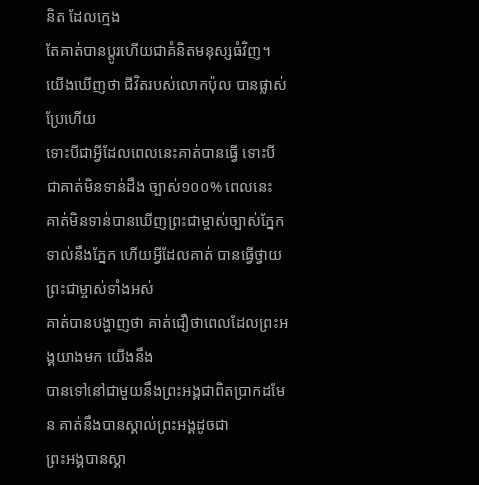និត ដែលក្មេង
តែគាត់បានប្ដូរហើយជាគំនិតមនុស្សធំវិញ។ យើងឃើញថា ជីវិតរបស់លោកប៉ុល បានផ្លាស់ប្រែហើយ
ទោះបីជាអ្វីដែលពេលនេះគាត់បានធ្វើ ទោះបីជាគាត់មិនទាន់ដឹង ច្បាស់១០០% ពេលនេះ
គាត់មិនទាន់បានឃើញព្រះជាម្ចាស់ច្បាស់ភ្នែក ទាល់នឹងភ្នែក ហើយអ្វីដែលគាត់ បានធ្វើថ្វាយព្រះជាម្ចាស់ទាំងអស់
គាត់បានបង្ហាញថា គាត់ជឿថាពេលដែលព្រះអង្គយាងមក យើងនឹង
បានទៅនៅជាមួយនឹងព្រះអង្គជាពិតប្រាកដមែន គាត់នឹងបានស្គាល់ព្រះអង្គដូចជា
ព្រះអង្គបានស្គា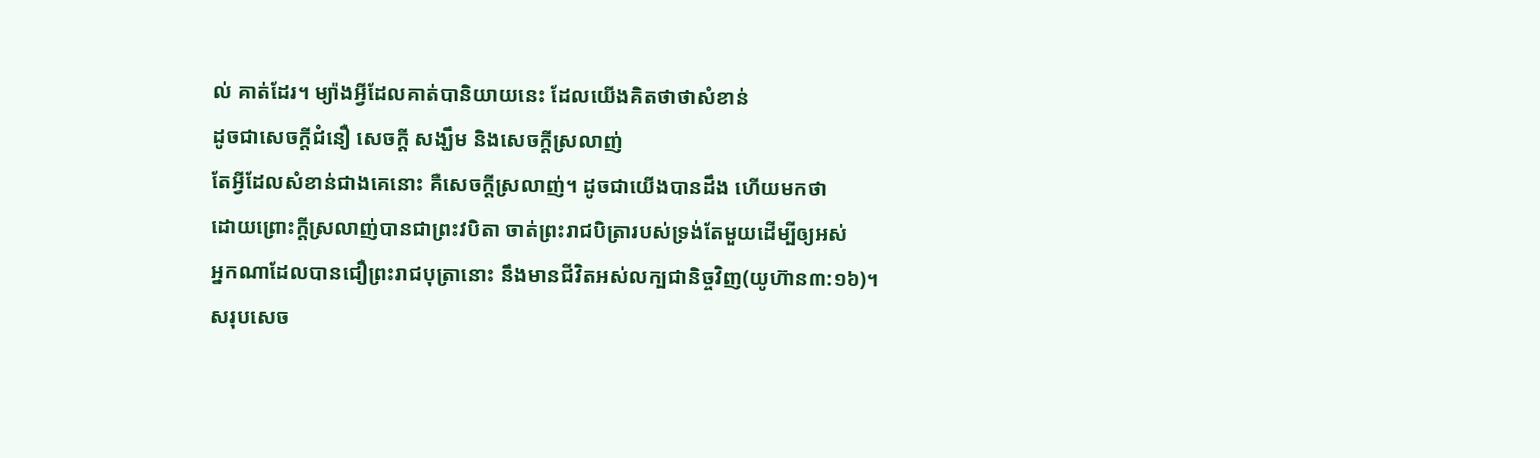ល់ គាត់ដែរ។ ម្យ៉ាងអ្វីដែលគាត់បានិយាយនេះ ដែលយើងគិតថាថាសំខាន់
ដូចជាសេចក្ដីជំនឿ សេចក្ដី សង្ឃឹម និងសេចក្ដីស្រលាញ់
តែអ្វីដែលសំខាន់ជាងគេនោះ គឺសេចក្ដីស្រលាញ់។ ដូចជាយើងបានដឹង ហើយមកថា
ដោយព្រោះក្ដីស្រលាញ់បានជាព្រះវបិតា ចាត់ព្រះរាជបិត្រារបស់ទ្រង់តែមួយដើម្បីឲ្យអស់
អ្នកណាដែលបានជឿព្រះរាជបុត្រានោះ នឹងមានជីវិតអស់លក្បជានិច្ចវិញ(យូហ៊ាន៣:១៦)។
សរុបសេច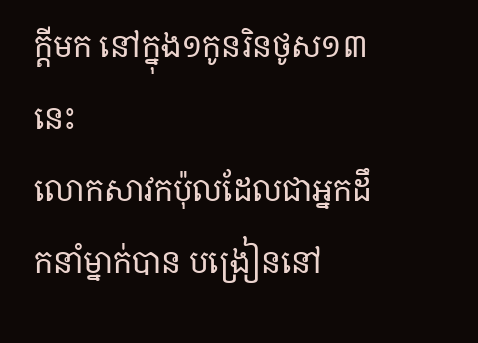ក្ដីមក នៅក្នុង១កូនរិនថូស១៣នេះ
លោកសាវកប៉ុលដែលជាអ្នកដឹកនាំម្នាក់បាន បង្រៀននៅ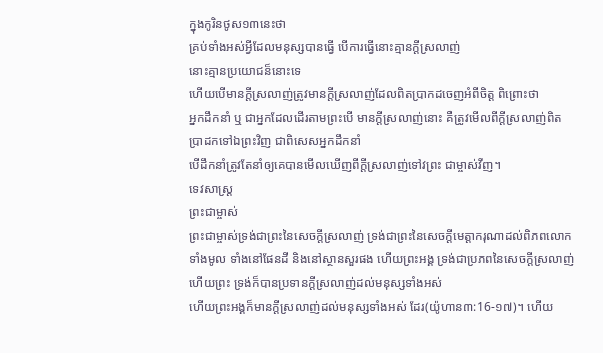ក្នុងកូរិនថូស១៣នេះថា
គ្រប់ទាំងអស់អ្វីដែលមនុស្សបានធ្វើ បើការធ្វើនោះគ្មានក្ដីស្រលាញ់
នោះគ្មានប្រយោជន៏នោះទេ
ហើយបើមានក្ដីស្រលាញ់ត្រូវមានក្ដីស្រលាញ់ដែលពិតប្រាកដចេញអំពីចិត្ដ ពិព្រោះថា
អ្នកដឹកនាំ ឬ ជាអ្នកដែលដើរតាមព្រះបើ មានក្ដីស្រលាញ់នោះ គឺត្រូវមើលពីក្ដីស្រលាញ់ពិត
ប្រាដកទៅឯព្រះវិញ ជាពិសេសអ្នកដឹកនាំ
បើដឹកនាំត្រូវតែនាំឲ្យគេបានមើលឃើញពីក្ដីស្រលាញ់ទៅវព្រះ ជាម្ចាស់វីញ។
ទេវសាស្រ្ដ
ព្រះជាម្ចាស់
ព្រះជាម្ចាស់ទ្រង់ជាព្រះនៃសេចក្ដីស្រលាញ់ ទ្រង់ជាព្រះនៃសេចក្ដីមេត្ដាករុណាដល់ពិភពលោក
ទាំងមូល ទាំងនៅផែនដី និងនៅស្ថានសួរផង ហើយព្រះអង្គ ទ្រង់ជាប្រភពនៃសេចក្ដីស្រលាញ់
ហើយព្រះ ទ្រង់ក៏បានប្រទានក្ដីស្រលាញ់ដល់មនុស្សទាំងអស់
ហើយព្រះអង្គក៏មានក្ដីស្រលាញ់ដល់មនុស្សទាំងអស់ ដែរ(យ៉ូហាន៣:16-១៧)។ ហើយ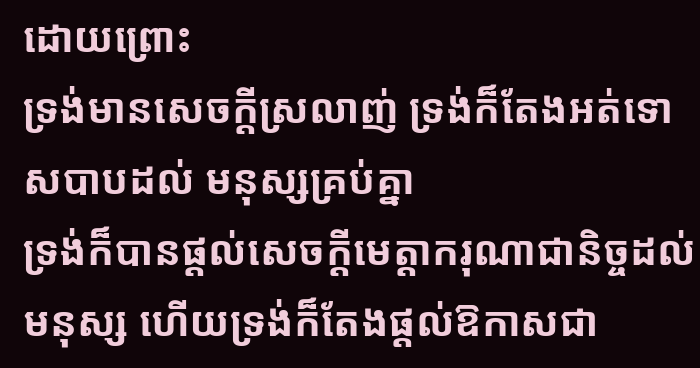ដោយព្រោះ
ទ្រង់មានសេចក្ដីស្រលាញ់ ទ្រង់ក៏តែងអត់ទោសបាបដល់ មនុស្សគ្រប់គ្នា
ទ្រង់ក៏បានផ្ដល់សេចក្ដីមេត្ដាករុណាជានិច្ចដល់មនុស្ស ហើយទ្រង់ក៏តែងផ្ដល់ឱកាសជា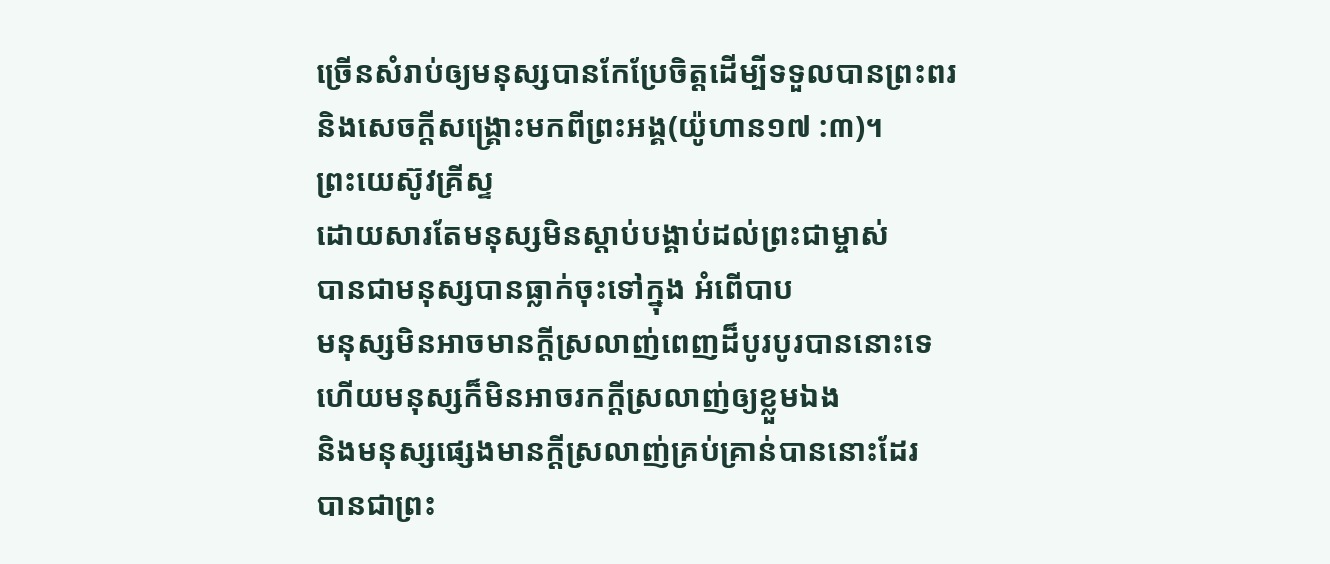ច្រើនសំរាប់ឲ្យមនុស្សបានកែប្រែចិត្ដដើម្បីទទួលបានព្រះពរ
និងសេចក្ដីសង្គ្រោះមកពីព្រះអង្គ(យ៉ូហាន១៧ :៣)។
ព្រះយេស៊ូវគ្រីស្ទ
ដោយសារតែមនុស្សមិនស្ដាប់បង្គាប់ដល់ព្រះជាម្ចាស់
បានជាមនុស្សបានធ្លាក់ចុះទៅក្នុង អំពើបាប
មនុស្សមិនអាចមានក្ដីស្រលាញ់ពេញដ៏បូរបូរបាននោះទេ
ហើយមនុស្សក៏មិនអាចរកក្ដីស្រលាញ់ឲ្យខ្លួមឯង
និងមនុស្សផ្សេងមានក្ដីស្រលាញ់គ្រប់គ្រាន់បាននោះដែរ
បានជាព្រះ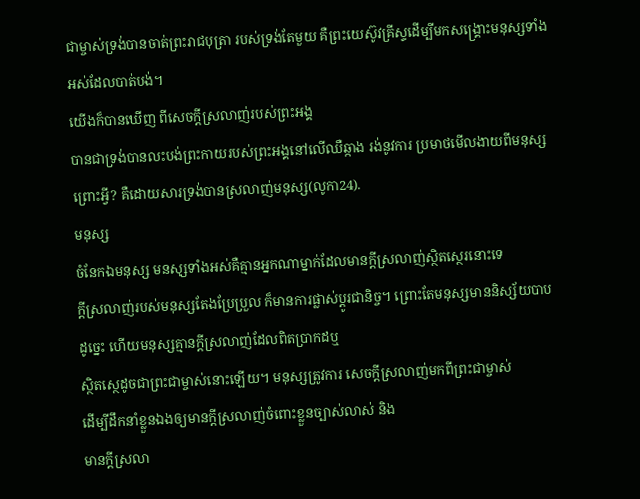ជាម្ចាស់ទ្រង់បានចាត់ព្រះរាជបុត្រា របស់ទ្រង់តែមួយ គឺព្រះយេស៊ូវគ្រីស្ទដើម្បីមកសង្គ្រោះមនុស្សទាំងអស់ដែលបាត់បង់។
យើងក៏បានឃើញ ពីសេចក្ដីស្រលាញ់របស់ព្រះអង្គ
បានជាទ្រង់បានលះបង់ព្រះកាយរបស់ព្រះអង្គនៅលើឈឺឆ្កាង រង់នូវការ ប្រមាថមើលងាយពីមនុស្ស
ព្រោះអ្វី? គឺដោយសារទ្រង់បានស្រលាញ់មនុស្ស(លូកា24).
មនុស្ស
ចំនែកឯមនុស្ស មនសុ្សទាំងអស់គឺគ្មានអ្នកណាម្នាក់ដែលមានក្ដីស្រលាញ់ស្ថិតស្ថេរនោះទេ
ក្ដីស្រលាញ់របស់មនុស្សតែងប្រែប្រួល ក៏មានការផ្លាស់ប្ដូរជានិច្ច។ ព្រោះតែមនុស្សមាននិស្ស័យបាប
ដូច្នេះ ហើយមនុស្សគ្មានក្ដីស្រលាញ់ដែលពិតប្រាកដឬ
ស្ថិតស្ថេដូចជាព្រះជាម្ចាស់នោះឡើយ។ មនុស្សត្រូវការ សេចក្ដីស្រលាញ់មកពីព្រះជាម្ចាស់
ដើម្បីដឹកនាំខ្លួនឯងឲ្យមានក្ដីស្រលាញ់ចំពោះខ្លួនច្បាស់លាស់ និង
មានក្ដីស្រលា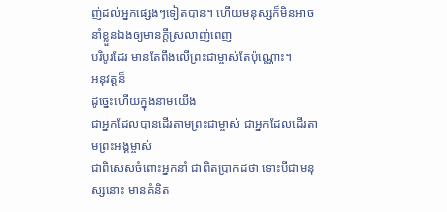ញ់ដល់អ្នកផ្សេងៗទៀតបាន។ ហើយមនុស្សក៏មិនអាចនាំខ្លួនឯងឲ្យមានក្ដីស្រលាញ់ពេញ
បរិបូរដែរ មានតែពឹងលើព្រះជាម្ចាស់តែប៉ុណ្ណោះ។
អនុវត្ដន៏
ដូច្នេះហើយក្នុងនាមយើង
ជាអ្នកដែលបានដើរតាមព្រះជាម្ចាស់ ជាអ្នកដែលដើរតាមព្រះអង្គម្ចាស់
ជាពិសេសចំពោះអ្នកនាំ ជាពិតប្រាកដថា ទោះបីជាមនុស្សនោះ មានគំនិត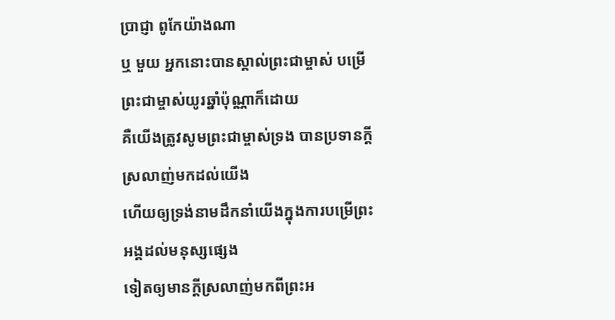ប្រាជ្ញា ពូកែយ៉ាងណា
ឬ មួយ អ្នកនោះបានស្គាល់ព្រះជាម្ចាស់ បម្រើព្រះជាម្ចាស់យូរឆ្នាំប៉ុណ្ណាក៏ដោយ
គឺយើងត្រូវសូមព្រះជាម្ចាស់ទ្រង បានប្រទានក្ដីស្រលាញ់មកដល់យើង
ហើយឲ្យទ្រង់នាមដឹកនាំយើងក្នុងការបម្រើព្រះអង្គដល់មនុស្សផ្សេង
ទៀតឲ្យមានក្ដីស្រលាញ់មកពីព្រះអ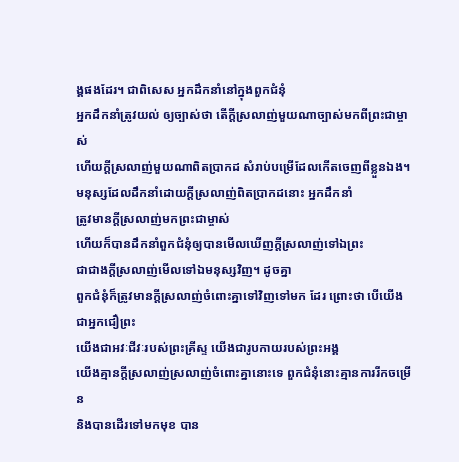ង្គផងដែរ។ ជាពិសេស អ្នកដឹកនាំនៅក្នុងពួកជំនុំ
អ្នកដឹកនាំត្រូវយល់ ឲ្យច្បាស់ថា តើក្ដីស្រលាញ់មួយណាច្បាស់មកពីព្រះជាម្ចាស់
ហើយក្ដីស្រលាញ់មួយណាពិតប្រាកដ សំរាប់បម្រើដែលកើតចេញពីខ្លួនឯង។
មនុស្សដែលដឹកនាំដោយក្ដីស្រលាញ់ពិតប្រាកដនោះ អ្នកដឹកនាំ
ត្រូវមានក្ដីស្រលាញ់មកព្រះជាម្ចាស់
ហើយក៏បានដឹកនាំពួកជំនុំឲ្យបានមើលឃើញក្ដីស្រលាញ់ទៅឯព្រះ
ជាជាងក្ដីស្រលាញ់មើលទៅឯមនុស្សវិញ។ ដូចគ្នា
ពួកជំនុំក៏ត្រូវមានក្ដីស្រលាញ់ចំពោះគ្នាទៅវិញទៅមក ដែរ ព្រោះថា បើយើងជាអ្នកជឿព្រះ
យើងជាអវៈជីវៈរបស់ព្រះគ្រីស្ទ យើងជារូបកាយរបស់ព្រះអង្គ
យើងគ្មានក្ដីស្រលាញ់ស្រលាញ់ចំពោះគ្នានោះទេ ពួកជំនុំនោះគ្មានការរីកចម្រើន
និងបានដើរទៅមកមុខ បាន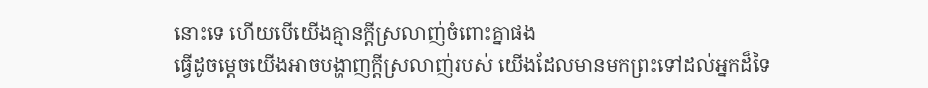នោះទេ ហើយបើយើងគ្មានក្ដីស្រលាញ់ចំពោះគ្នាផង
ធ្វើដូចម្ដេចយើងអាចបង្ហាញក្ដីស្រលាញ់របស់ យើងដែលមានមកព្រះទៅដល់អ្នកដ៏ទៃ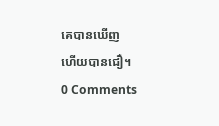គេបានឃើញ
ហើយបានជឿ។
0 Comments